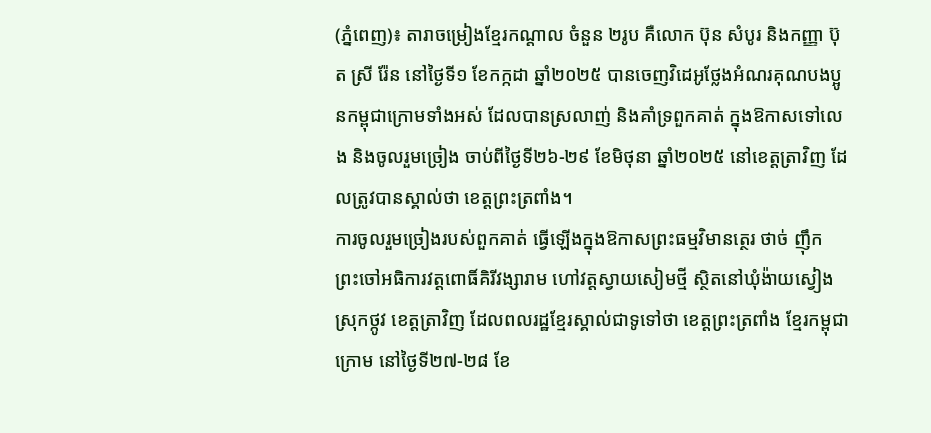(ភ្នំពេញ)៖ តារាចម្រៀងខ្មែរកណ្តាល ចំនួន ២រូប គឺលោក ប៊ុន សំបូរ និងកញ្ញា ប៊ុត ស្រី រ៉ែន នៅថ្ងៃទី១ ខែកក្កដា ឆ្នាំ២០២៥ បានចេញវិដេអូថ្លែងអំណរគុណបងប្អូនកម្ពុជាក្រោមទាំងអស់ ដែលបានស្រលាញ់ និងគាំទ្រពួកគាត់ ក្នុងឱកាសទៅលេង និងចូលរួមច្រៀង ចាប់ពីថ្ងៃទី២៦-២៩ ខែមិថុនា ឆ្នាំ២០២៥ នៅខេត្តត្រាវិញ ដែលត្រូវបានស្គាល់ថា ខេត្តព្រះត្រពាំង។
ការចូលរួមច្រៀងរបស់ពួកគាត់ ធ្វើឡើងក្នុងឱកាសព្រះធម្មវិមានត្ថេរ ថាច់ ញុឹក ព្រះចៅអធិការវត្តពោធិ៍គិរីវង្សារាម ហៅវត្តស្វាយសៀមថ្មី ស្ថិតនៅឃុំង៉ាយស្វៀង ស្រុកថ្កូវ ខេត្តត្រាវិញ ដែលពលរដ្ឋខ្មែរស្គាល់ជាទូទៅថា ខេត្តព្រះត្រពាំង ខ្មែរកម្ពុជាក្រោម នៅថ្ងៃទី២៧-២៨ ខែ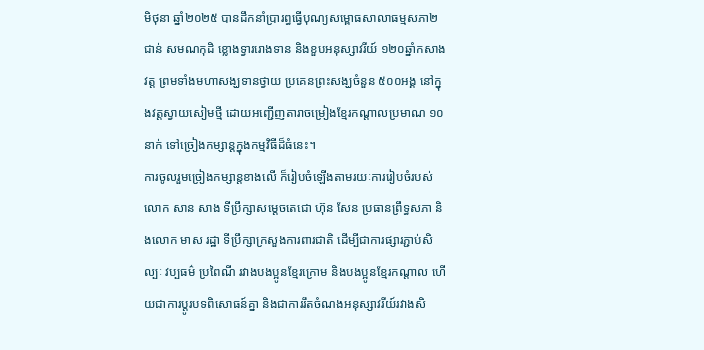មិថុនា ឆ្នាំ២០២៥ បានដឹកនាំប្រារព្ធធ្វើបុណ្យសម្ពោធសាលាធម្មសភា២ជាន់ សមណកុដិ ខ្លោងទ្វាររោងទាន និងខួបអនុស្សាវរីយ៍ ១២០ឆ្នាំកសាងវត្ត ព្រមទាំងមហាសង្ឃទានថ្វាយ ប្រគេនព្រះសង្ឃចំនួន ៥០០អង្គ នៅក្នុងវត្តស្វាយសៀមថ្មី ដោយអញ្ជើញតារាចម្រៀងខ្មែរកណ្តាលប្រមាណ ១០នាក់ ទៅច្រៀងកម្សាន្តក្នុងកម្មវិធីដ៏ធំនេះ។
ការចូលរួមច្រៀងកម្សាន្តខាងលើ ក៏រៀបចំឡើងតាមរយៈការរៀបចំរបស់លោក សាន សាង ទីប្រឹក្សាសម្តេចតេជោ ហ៊ុន សែន ប្រធានព្រឹទ្ធសភា និងលោក មាស រដ្ឋា ទីប្រឹក្សាក្រសួងការពារជាតិ ដើម្បីជាការផ្សារភ្ជាប់សិល្បៈ វប្បធម៌ ប្រពៃណី រវាងបងប្អូនខ្មែរក្រោម និងបងប្អូនខ្មែរកណ្តាល ហើយជាការប្តូរបទពិសោធន៍គ្នា និងជាការរឹតចំណងអនុស្សាវរីយ៍រវាងសិ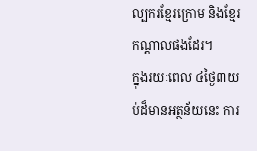ល្បករខ្មែរក្រោម និងខ្មែរកណ្តាលផងដែរ។
ក្នុងរយៈពេល ៤ថ្ងៃ៣យប់ដ៏មានអត្ថន័យនេះ ការ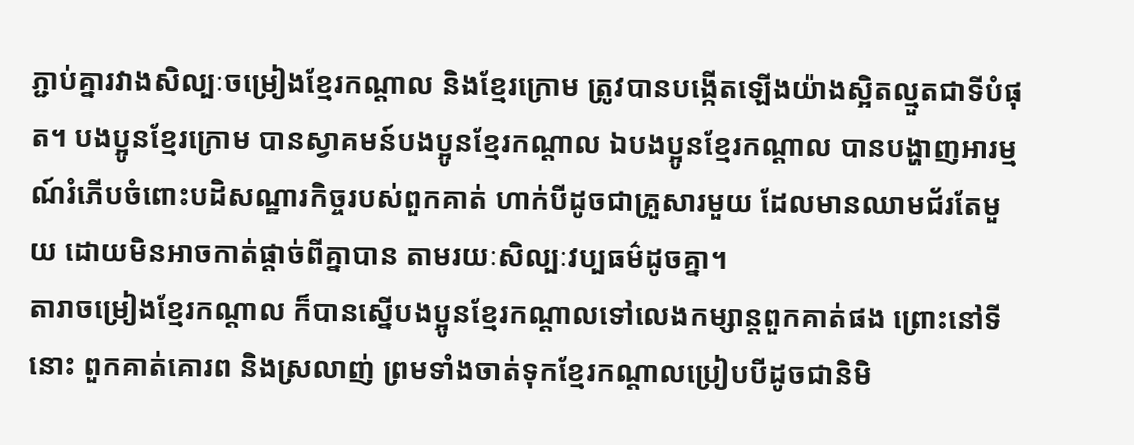ភ្ជាប់គ្នារវាងសិល្បៈចម្រៀងខ្មែរកណ្តាល និងខ្មែរក្រោម ត្រូវបានបង្កើតឡើងយ៉ាងស្អិតល្មួតជាទីបំផុត។ បងប្អូនខ្មែរក្រោម បានស្វាគមន៍បងប្អូនខ្មែរកណ្តាល ឯបងប្អូនខ្មែរកណ្តាល បានបង្ហាញអារម្មណ៍រំភើបចំពោះបដិសណ្ឋារកិច្ចរបស់ពួកគាត់ ហាក់បីដូចជាគ្រួសារមួយ ដែលមានឈាមជ័រតែមួយ ដោយមិនអាចកាត់ផ្តាច់ពីគ្នាបាន តាមរយៈសិល្បៈវប្បធម៌ដូចគ្នា។
តារាចម្រៀងខ្មែរកណ្តាល ក៏បានស្នើបងប្អូនខ្មែរកណ្តាលទៅលេងកម្សាន្តពួកគាត់ផង ព្រោះនៅទីនោះ ពួកគាត់គោរព និងស្រលាញ់ ព្រមទាំងចាត់ទុកខ្មែរកណ្តាលប្រៀបបីដូចជានិមិ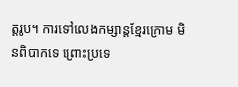ត្តរូប។ ការទៅលេងកម្សាន្តខ្មែរក្រោម មិនពិបាកទេ ព្រោះប្រទេ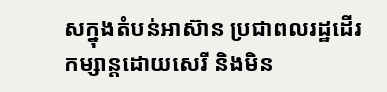សក្នុងតំបន់អាស៊ាន ប្រជាពលរដ្ឋដើរកម្សាន្តដោយសេរី និងមិន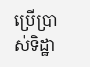ប្រើប្រាស់ទិដ្ឋា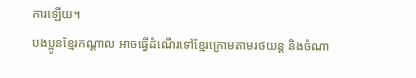ការឡើយ។
បងប្អូនខ្មែរកណ្តាល អាចធ្វើដំណើរទៅខ្មែរក្រោមតាមរថយន្ត និងចំណា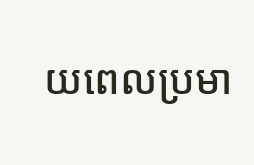យពេលប្រមា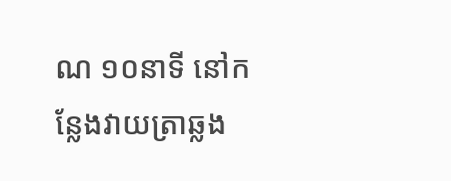ណ ១០នាទី នៅកន្លែងវាយត្រាឆ្លង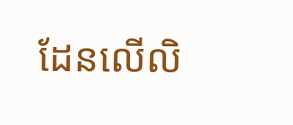ដែនលើលិ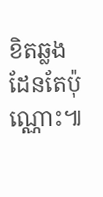ខិតឆ្លងដែនតែប៉ុណ្ណោះ៕